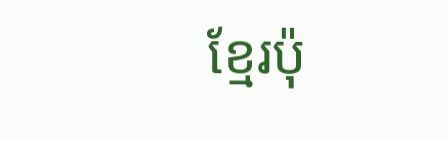ខ្មែរប៉ុ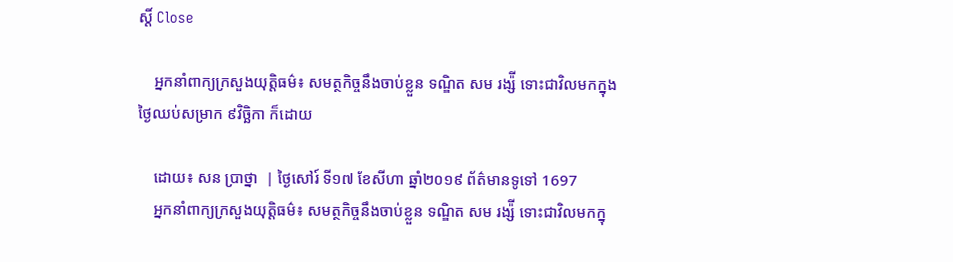ស្ដិ៍ Close

    អ្នកនាំពាក្យក្រសួងយុត្តិធម៌៖ សមត្ថកិច្ចនឹងចាប់ខ្លួន ទណ្ឌិត សម រង្ស៉ី ទោះជាវិលមកក្នុងថ្ងៃឈប់សម្រាក ៩វិច្ឆិកា ក៏ដោយ

    ដោយ៖ សន ប្រាថ្នា  | ថ្ងៃសៅរ៍ ទី១៧ ខែសីហា ឆ្នាំ២០១៩ ព័ត៌មានទូទៅ 1697
    អ្នកនាំពាក្យក្រសួងយុត្តិធម៌៖ សមត្ថកិច្ចនឹងចាប់ខ្លួន ទណ្ឌិត សម រង្ស៉ី ទោះជាវិលមកក្នុ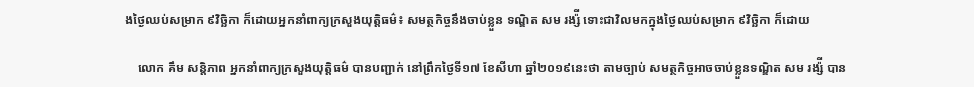ងថ្ងៃឈប់សម្រាក ៩វិច្ឆិកា ក៏ដោយអ្នកនាំពាក្យក្រសួងយុត្តិធម៌៖ សមត្ថកិច្ចនឹងចាប់ខ្លួន ទណ្ឌិត សម រង្ស៉ី ទោះជាវិលមកក្នុងថ្ងៃឈប់សម្រាក ៩វិច្ឆិកា ក៏ដោយ

    លោក គឹម សន្តិភាព អ្នកនាំពាក្យក្រសួងយុត្តិធម៌ បានបញ្ជាក់ នៅព្រឹកថ្ងៃទី១៧ ខែសីហា ឆ្នាំ២០១៩នេះថា តាមច្បាប់ សមត្ថកិច្ចអាចចាប់ខ្លួនទណ្ឌិត សម រង្ស៉ី បាន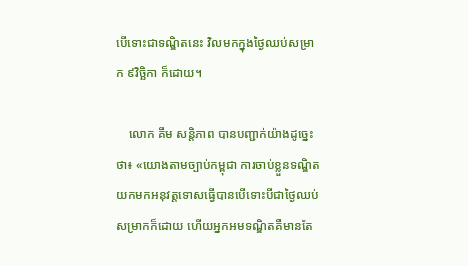បើទោះជាទណ្ឌិតនេះ វិលមកក្នុងថ្ងៃឈប់សម្រាក ៩វិច្ឆិកា ក៏ដោយ។

    លោក គឹម សន្តិភាព បានបញ្ជាក់យ៉ាងដូច្នេះថា៖ «យោងតាមច្បាប់កម្ពុជា ការចាប់ខ្លួនទណ្ឌិតយកមកអនុវត្តទោសធ្វើបានបើទោះបីជាថ្ងៃឈប់សម្រាកក៏ដោយ ហើយអ្នកអមទណ្ឌិតគឺមានតែ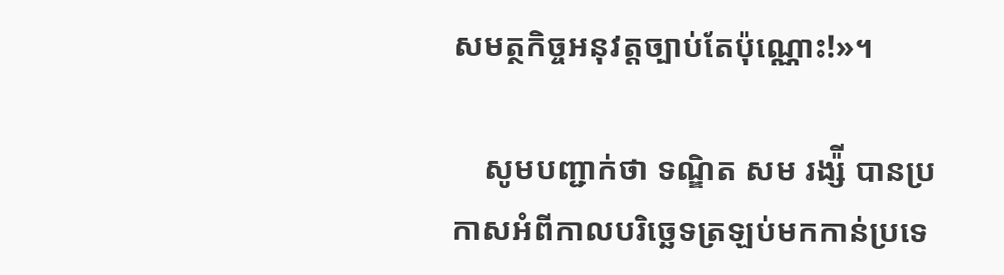សមត្ថកិច្ចអនុវត្តច្បាប់តែប៉ុណ្ណោះ!»។

    សូមបញ្ជាក់ថា ទណ្ឌិត សម រង្ស៉ី បានប្រកាសអំពីកាលបរិច្ឆេទត្រឡប់មកកាន់ប្រទេ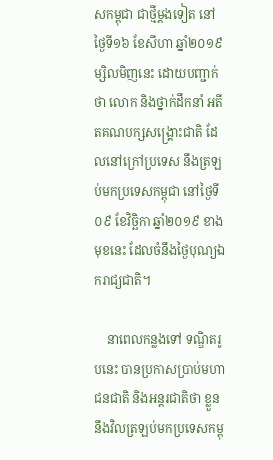សកម្ពុជា ជាថ្មីម្តងទៀត នៅថ្ងៃទី១៦ ខែសីហា ឆ្នាំ២០១៩ ម្សិលមិញនេះ ដោយបញ្ជាក់ថា លោក និងថ្នាក់ដឹកនាំ អតីតគណបក្សសង្រ្គោះជាតិ ដែលនៅក្រៅប្រទេស នឹងត្រឡប់មកប្រទេសកម្ពុជា នៅថ្ងៃទី០៩ ខែវិច្ឆិកា ឆ្នាំ២០១៩ ខាងមុខនេះ ដែលចំនឹងថ្ងៃបុណ្យឯករាជ្យជាតិ។

    នាពេលកន្លងទៅ ទណ្ឌិតរូបនេះ បានប្រកាសប្រាប់មហាជនជាតិ និងអន្តរជាតិថា ខ្លួននឹងវិលត្រឡប់មកប្រទេសកម្ពុ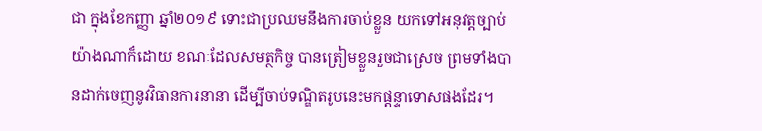ជា ក្នុងខែកញ្ញា ឆ្នាំ២០១៩ ទោះជាប្រឈមនឹងការចាប់ខ្លួន យកទៅអនុវត្តច្បាប់យ៉ាងណាក៏ដោយ ខណៈដែលសមត្ថកិច្ច បានត្រៀមខ្លួនរួចជាស្រេច ព្រមទាំងបានដាក់ចេញនូវវិធានការនានា ដើម្បីចាប់ទណ្ឌិតរូបនេះមកផ្តន្ទាទោសផងដែរ។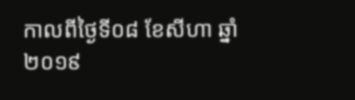កាលពីថ្ងៃទី០៨ ខែសីហា ឆ្នាំ២០១៩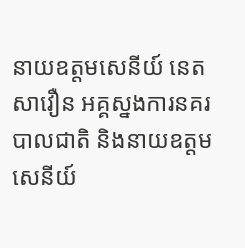នាយឧត្តមសេនីយ៍ នេត សាវឿន អគ្គស្នងការនគរបាលជាតិ និងនាយឧត្តមសេនីយ៍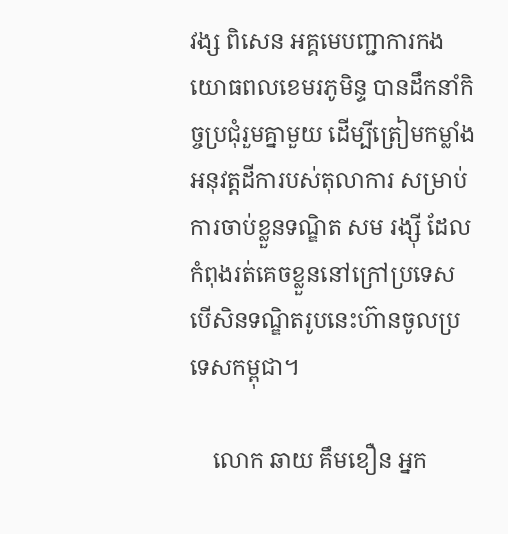វង្ស ពិសេន អគ្គមេបញ្ជាការកងយោធពលខេមរភូមិន្ទ បានដឹកនាំកិច្ចប្រជុំរួមគ្នាមួយ ដើម្បីត្រៀមកម្លាំងអនុវត្តដីការបស់តុលាការ សម្រាប់ការចាប់ខ្លួនទណ្ឌិត សម រង្ស៊ី ដែលកំពុងរត់គេចខ្លួននៅក្រៅប្រទេស បើសិនទណ្ឌិតរូបនេះហ៊ានចូលប្រទេសកម្ពុជា។

    លោក ឆាយ គឹមខឿន អ្នក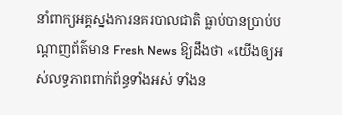នាំពាក្យអគ្គស្នងការនគរបាលជាតិ ធ្លាប់បានប្រាប់បណ្តាញព័ត៌មាន Fresh News ឱ្យដឹងថា «យើងឲ្យអស់លទ្ធភាពពាក់ព័ន្ធទាំងអស់ ទាំងន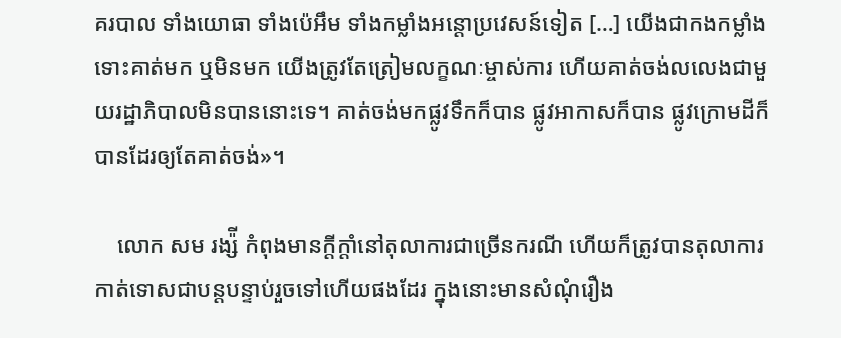គរបាល ទាំងយោធា ទាំងប៉េអឹម ទាំងកម្លាំងអន្ដោប្រវេសន៍ទៀត […] យើងជាកងកម្លាំងទោះគាត់មក ឬមិនមក យើងត្រូវតែត្រៀមលក្ខណៈម្ចាស់ការ ហើយគាត់ចង់លលេងជាមួយរដ្ឋាភិបាលមិនបាននោះទេ។ គាត់ចង់មកផ្លូវទឹកក៏បាន ផ្លូវអាកាសក៏បាន ផ្លូវក្រោមដីក៏បានដែរឲ្យតែគាត់ចង់»។

    លោក សម រង្ស៉ី កំពុងមានក្តីក្តាំនៅតុលាការជាច្រើនករណី ហើយក៏ត្រូវបានតុលាការកាត់ទោសជាបន្តបន្ទាប់រួចទៅហើយផងដែរ ក្នុងនោះមានសំណុំរឿង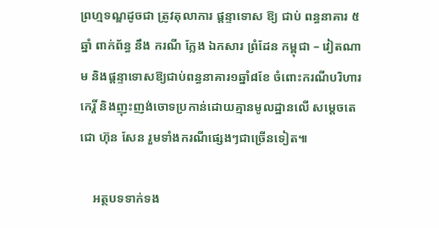ព្រហ្មទណ្ឌដូចជា ត្រូវតុលាការ ផ្ដន្ទាទោស ឱ្យ ជាប់ ពន្ធនាគារ ៥ ឆ្នាំ ពាក់ព័ន្ធ នឹង ករណី ក្លែង ឯកសារ ព្រំដែន កម្ពុជា – វៀតណាម និងផ្តន្ទាទោសឱ្យជាប់ពន្ធនាគារ១ឆ្នាំ៨ខែ ចំពោះករណីបរិហារកេរ្តិ៍ និងញុះញង់ចោទប្រកាន់ដោយគ្មានមូលដ្ឋានលើ សម្តេចតេជោ ហ៊ុន សែន រួមទាំងករណីផ្សេងៗជាច្រើនទៀត៕

    អត្ថបទទាក់ទង